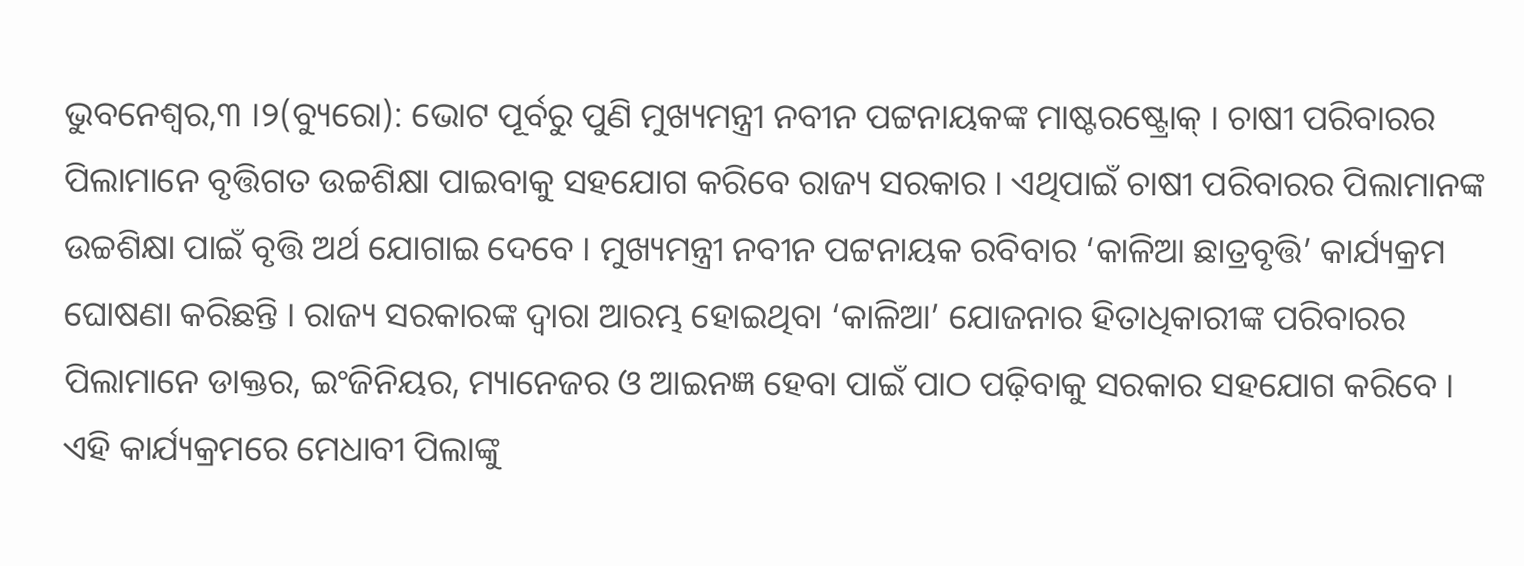ଭୁବନେଶ୍ୱର,୩ ।୨(ବ୍ୟୁରୋ): ଭୋଟ ପୂର୍ବରୁ ପୁଣି ମୁଖ୍ୟମନ୍ତ୍ରୀ ନବୀନ ପଟ୍ଟନାୟକଙ୍କ ମାଷ୍ଟରଷ୍ଟ୍ରୋକ୍ । ଚାଷୀ ପରିବାରର ପିଲାମାନେ ବୃତ୍ତିଗତ ଉଚ୍ଚଶିକ୍ଷା ପାଇବାକୁ ସହଯୋଗ କରିବେ ରାଜ୍ୟ ସରକାର । ଏଥିପାଇଁ ଚାଷୀ ପରିବାରର ପିଲାମାନଙ୍କ ଉଚ୍ଚଶିକ୍ଷା ପାଇଁ ବୃତ୍ତି ଅର୍ଥ ଯୋଗାଇ ଦେବେ । ମୁଖ୍ୟମନ୍ତ୍ରୀ ନବୀନ ପଟ୍ଟନାୟକ ରବିବାର ‘କାଳିଆ ଛାତ୍ରବୃତ୍ତି’ କାର୍ଯ୍ୟକ୍ରମ ଘୋଷଣା କରିଛନ୍ତି । ରାଜ୍ୟ ସରକାରଙ୍କ ଦ୍ୱାରା ଆରମ୍ଭ ହୋଇଥିବା ‘କାଳିଆ’ ଯୋଜନାର ହିତାଧିକାରୀଙ୍କ ପରିବାରର ପିଲାମାନେ ଡାକ୍ତର, ଇଂଜିନିୟର, ମ୍ୟାନେଜର ଓ ଆଇନଜ୍ଞ ହେବା ପାଇଁ ପାଠ ପଢ଼ିବାକୁ ସରକାର ସହଯୋଗ କରିବେ । ଏହି କାର୍ଯ୍ୟକ୍ରମରେ ମେଧାବୀ ପିଲାଙ୍କୁ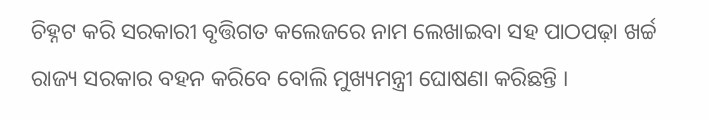ଚିହ୍ନଟ କରି ସରକାରୀ ବୃତ୍ତିଗତ କଲେଜରେ ନାମ ଲେଖାଇବା ସହ ପାଠପଢ଼ା ଖର୍ଚ୍ଚ ରାଜ୍ୟ ସରକାର ବହନ କରିବେ ବୋଲି ମୁଖ୍ୟମନ୍ତ୍ରୀ ଘୋଷଣା କରିଛନ୍ତି ।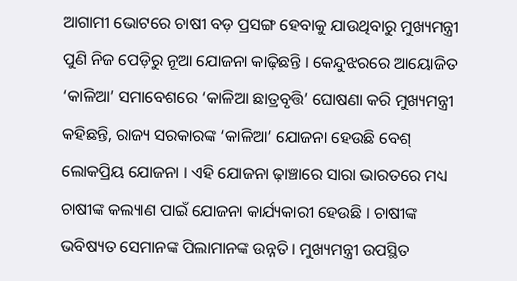ଆଗାମୀ ଭୋଟରେ ଚାଷୀ ବଡ଼ ପ୍ରସଙ୍ଗ ହେବାକୁ ଯାଉଥିବାରୁ ମୁଖ୍ୟମନ୍ତ୍ରୀ ପୁଣି ନିଜ ପେଡ଼ିରୁ ନୂଆ ଯୋଜନା କାଢ଼ିଛନ୍ତି । କେନ୍ଦୁଝରରେ ଆୟୋଜିତ ‘କାଳିଆ’ ସମାବେଶରେ ‘କାଳିଆ ଛାତ୍ରବୃତ୍ତି’ ଘୋଷଣା କରି ମୁଖ୍ୟମନ୍ତ୍ରୀ କହିଛନ୍ତି, ରାଜ୍ୟ ସରକାରଙ୍କ ‘କାଳିଆ’ ଯୋଜନା ହେଉଛି ବେଶ୍ ଲୋକପ୍ରିୟ ଯୋଜନା । ଏହି ଯୋଜନା ଢ଼ାଞ୍ଚାରେ ସାରା ଭାରତରେ ମଧ୍ୟ ଚାଷୀଙ୍କ କଲ୍ୟାଣ ପାଇଁ ଯୋଜନା କାର୍ଯ୍ୟକାରୀ ହେଉଛି । ଚାଷୀଙ୍କ ଭବିଷ୍ୟତ ସେମାନଙ୍କ ପିଲାମାନଙ୍କ ଉନ୍ନତି । ମୁଖ୍ୟମନ୍ତ୍ରୀ ଉପସ୍ଥିତ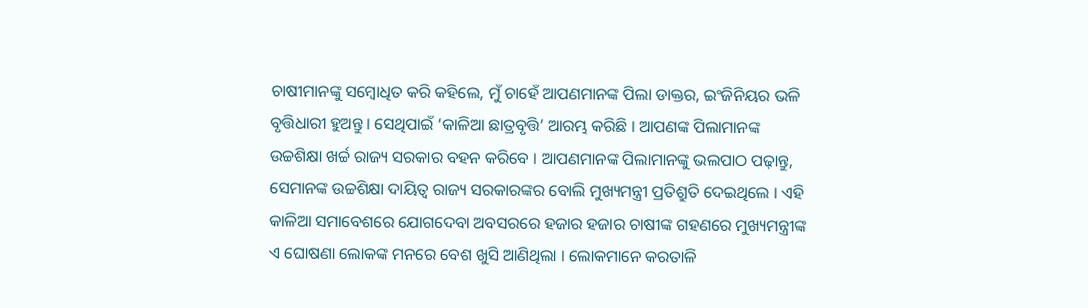ଚାଷୀମାନଙ୍କୁ ସମ୍ବୋଧିତ କରି କହିଲେ, ମୁଁ ଚାହେଁ ଆପଣମାନଙ୍କ ପିଲା ଡାକ୍ତର, ଇଂଜିନିୟର ଭଳି ବୃତ୍ତିଧାରୀ ହୁଅନ୍ତୁ । ସେଥିପାଇଁ ‘କାଳିଆ ଛାତ୍ରବୃତ୍ତି’ ଆରମ୍ଭ କରିଛି । ଆପଣଙ୍କ ପିଲାମାନଙ୍କ ଉଚ୍ଚଶିକ୍ଷା ଖର୍ଚ୍ଚ ରାଜ୍ୟ ସରକାର ବହନ କରିବେ । ଆପଣମାନଙ୍କ ପିଲାମାନଙ୍କୁ ଭଲପାଠ ପଢ଼ାନ୍ତୁ, ସେମାନଙ୍କ ଉଚ୍ଚଶିକ୍ଷା ଦାୟିତ୍ୱ ରାଜ୍ୟ ସରକାରଙ୍କର ବୋଲି ମୁଖ୍ୟମନ୍ତ୍ରୀ ପ୍ରତିଶ୍ରୁତି ଦେଇଥିଲେ । ଏହି କାଳିଆ ସମାବେଶରେ ଯୋଗଦେବା ଅବସରରେ ହଜାର ହଜାର ଚାଷୀଙ୍କ ଗହଣରେ ମୁଖ୍ୟମନ୍ତ୍ରୀଙ୍କ ଏ ଘୋଷଣା ଲୋକଙ୍କ ମନରେ ବେଶ ଖୁସି ଆଣିଥିଲା । ଲୋକମାନେ କରତାଳି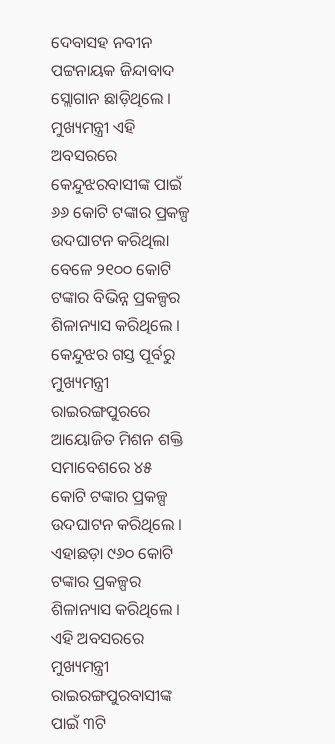ଦେବାସହ ନବୀନ ପଟ୍ଟନାୟକ ଜିନ୍ଦାବାଦ ସ୍ଲୋଗାନ ଛାଡ଼ିଥିଲେ । ମୁଖ୍ୟମନ୍ତ୍ରୀ ଏହି ଅବସରରେ କେନ୍ଦୁଝରବାସୀଙ୍କ ପାଇଁ ୬୬ କୋଟି ଟଙ୍କାର ପ୍ରକଳ୍ପ ଉଦଘାଟନ କରିଥିଲା ବେଳେ ୨୧୦୦ କୋଟି ଟଙ୍କାର ବିଭିନ୍ନ ପ୍ରକଳ୍ପର ଶିଳାନ୍ୟାସ କରିଥିଲେ ।
କେନ୍ଦୁଝର ଗସ୍ତ ପୂର୍ବରୁ ମୁଖ୍ୟମନ୍ତ୍ରୀ ରାଇରଙ୍ଗପୁରରେ ଆୟୋଜିତ ମିଶନ ଶକ୍ତି ସମାବେଶରେ ୪୫ କୋଟି ଟଙ୍କାର ପ୍ରକଳ୍ପ ଉଦଘାଟନ କରିଥିଲେ । ଏହାଛଡ଼ା ୯୬୦ କୋଟି ଟଙ୍କାର ପ୍ରକଳ୍ପର ଶିଳାନ୍ୟାସ କରିଥିଲେ । ଏହି ଅବସରରେ ମୁଖ୍ୟମନ୍ତ୍ରୀ ରାଇରଙ୍ଗପୁରବାସୀଙ୍କ ପାଇଁ ୩ଟି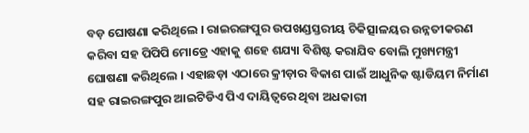ବଡ଼ ଘୋଷଣା କରିଥିଲେ । ରାଇରଙ୍ଗପୁର ଉପଖଣ୍ଡସ୍ତରୀୟ ଚିକିତ୍ସାଳୟର ଉନ୍ନତୀକରଣ କରିବା ସହ ପିପିପି ମୋଡ୍ରେ ଏହାକୁ ଶହେ ଶଯ୍ୟା ବିଶିଷ୍ଟ କରାଯିବ ବୋଲି ମୁଖ୍ୟମନ୍ତ୍ରୀ ଘୋଷଣା କରିଥିଲେ । ଏହାଛଡ଼ା ଏଠାରେ କ୍ରୀଡ଼ାର ବିକାଶ ପାଇଁ ଆଧୁନିକ ଷ୍ଟାଡିୟମ ନିର୍ମାଣ ସହ ରାଇରଙ୍ଗପୁର ଆଇଟିଡିଏ ପିଏ ଦାୟିତ୍ୱରେ ଥିବା ଅଧକାରୀ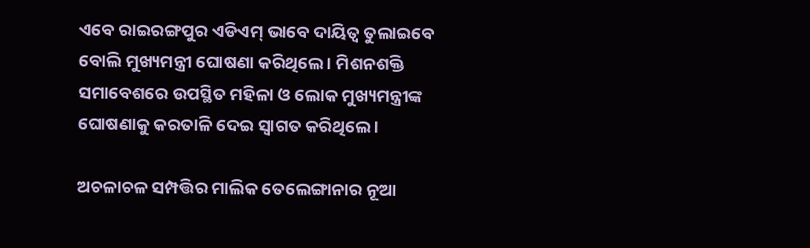ଏବେ ରାଇରଙ୍ଗପୁର ଏଡିଏମ୍ ଭାବେ ଦାୟିତ୍ୱ ତୁଲାଇବେ ବୋଲି ମୁଖ୍ୟମନ୍ତ୍ରୀ ଘୋଷଣା କରିଥିଲେ । ମିଶନଶକ୍ତି ସମାବେଶରେ ଉପସ୍ଥିତ ମହିଳା ଓ ଲୋକ ମୁଖ୍ୟମନ୍ତ୍ରୀଙ୍କ ଘୋଷଣାକୁ କରତାଳି ଦେଇ ସ୍ୱାଗତ କରିଥିଲେ ।

ଅଚଳାଚଳ ସମ୍ପତ୍ତିର ମାଲିକ ତେଲେଙ୍ଗାନାର ନୂଆ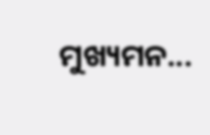ମୁଖ୍ୟମନ...